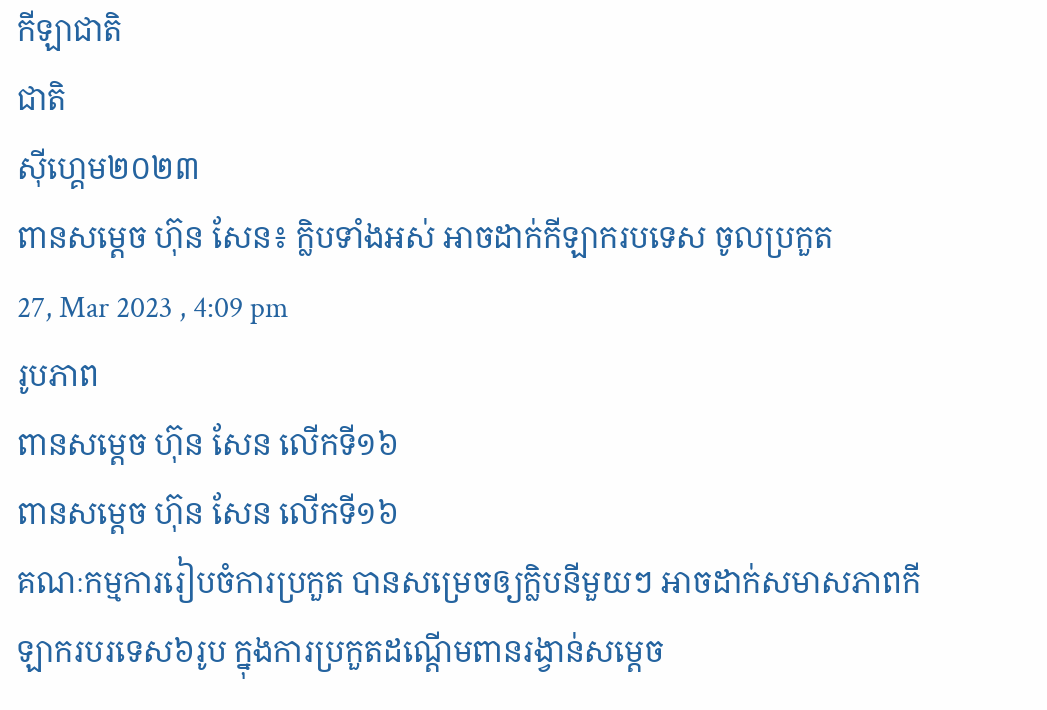កីឡាជាតិ
ជាតិ
ស៊ីហ្គេម២០២៣
ពានសម្ដេច ហ៊ុន សែន៖ ក្លិបទាំងអស់ អាចដាក់កីឡាករបទេស ចូលប្រកួត
27, Mar 2023 , 4:09 pm
រូបភាព
ពានសម្ដេច ហ៊ុន សែន លើកទី១៦
ពានសម្ដេច ហ៊ុន សែន លើកទី១៦
គណៈកម្មការរៀបចំការប្រកួត បានសម្រេចឲ្យក្លិបនីមួយៗ អាចដាក់សមាសភាពកីឡាករបរទេស៦រូប ក្នុងការប្រកួតដណ្ដើមពានរង្វាន់សម្ដេច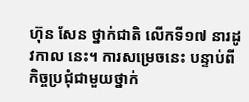ហ៊ុន សែន ថ្នាក់ជាតិ លើកទី១៧ នារដូវកាល នេះ។ ការសម្រេចនេះ បន្ទាប់ពីកិច្ចប្រជុំជាមួយថ្នាក់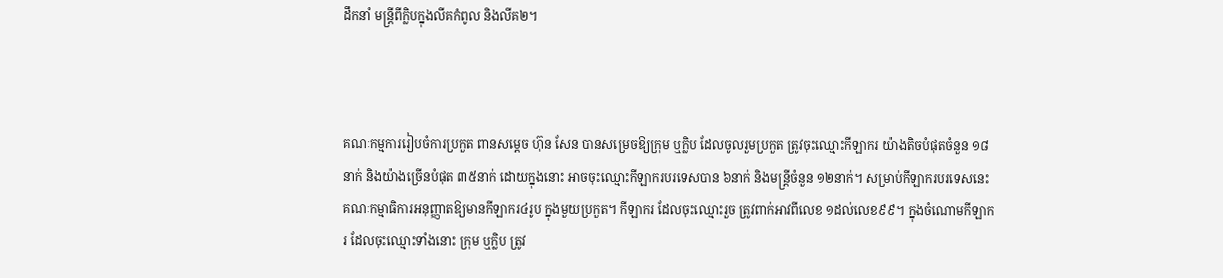ដឹកនាំ មន្ដ្រីពីក្លិបក្នុងលីគកំពូល និងលីគ២។



គណៈកម្មការរៀបចំការប្រកួត ពានសម្ដេច ហ៊ុន សែន បានសម្រេចឱ្យក្រុម ឬក្លិប ដែលចូលរួមប្រកួត ត្រូវចុះឈ្មោះកីឡាករ យ៉ាងតិចបំផុតចំនួន ១៨នាក់ និងយ៉ាងច្រើនបំផុត ៣៥នាក់ ដោយក្នុងនោះ អាចចុះឈ្មោះកីឡាករបរទេសបាន ៦នាក់ និងមន្ដ្រីចំនួន ១២នាក់។ សម្រាប់កីឡាករបរទេសនេះ គណៈកម្មាធិការអនុញ្ញាតឱ្យមានកីឡាករ៤រូប ក្នុងមួយប្រកួត។ កីឡាករ ដែលចុះឈ្មោះរួច ត្រូវពាក់អាវពីលេខ ១ដល់លេខ៩៩។ ក្នុងចំណោមកីឡាករ ដែលចុះឈ្មោះទាំងនោះ ក្រុម ឬក្លិប ត្រូវ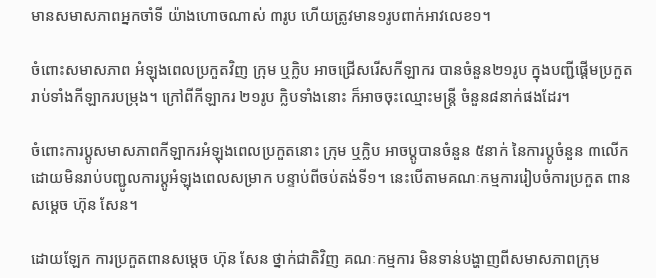មានសមាសភាពអ្នកចាំទី យ៉ាងហោចណាស់ ៣រូប ហើយត្រូវមាន១រូបពាក់អាវលេខ១។

ចំពោះសមាសភាព អំឡុងពេលប្រកួតវិញ ក្រុម ឬក្លិប អាចជ្រើសរើសកីឡាករ បានចំនួន២១រូប ក្នុងបញ្ជីផ្ដើមប្រកួត រាប់ទាំងកីឡាករបម្រុង។ ក្រៅពីកីឡាករ ២១រូប ក្លិបទាំងនោះ ក៏អាចចុះឈ្មោះមន្ដ្រី ចំនួន៨នាក់ផងដែរ។

ចំពោះការប្ដូសមាសភាពកីឡាករអំឡុងពេលប្រកួតនោះ ក្រុម ឬក្លិប អាចប្ដូបានចំនួន ៥នាក់ នៃការប្ដូចំនួន ៣លើក ដោយមិនរាប់បញ្ជូលការប្ដូអំឡុងពេលសម្រាក បន្ទាប់ពីចប់តង់ទី១។ នេះបើតាមគណៈកម្មការរៀបចំការប្រកួត ពានសម្ដេច ហ៊ុន សែន។

ដោយឡែក ការប្រកួតពានសម្ដេច ហ៊ុន សែន ថ្នាក់ជាតិវិញ គណៈកម្មការ មិនទាន់បង្ហាញពីសមាសភាពក្រុម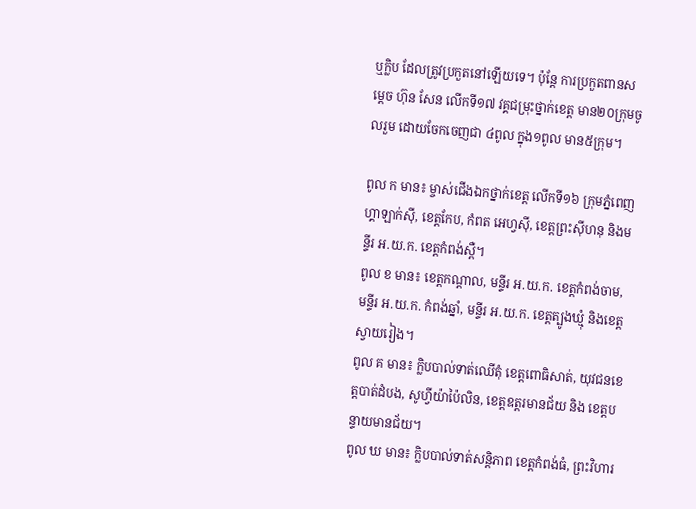ឬក្លិប ដែលត្រូវប្រកួតនៅឡើយទេ។ ប៉ុន្ដែ ការប្រកួតពានសម្ដេច ហ៊ុន សែន លើកទី១៧ វគ្គជម្រុះថ្នាក់ខេត្ត មាន២០ក្រុមចូលរួម ដោយចែកចេញជា ៤ពូល ក្នុង១ពូល មាន៥ក្រុម។

ពូល ក មាន៖ ម្ចាស់ជើងឯកថ្នាក់ខេត្ត លើកទី១៦ ក្រុមភ្នំពេញហ្គាឡាក់ស៊ី, ខេត្តកែប, កំពត អេហ្វស៊ី, ខេត្តព្រះស៊ីហនុ និងមន្ទីរ អ.យ.ក. ខេត្តកំពង់ស្ពឺ។
ពូល ខ មាន៖ ខេត្តកណ្ដាល, មន្ទីរ អ.យ.ក. ខេត្តកំពង់ចាម, មន្ទីរ អ.យ.ក. កំពង់ឆ្នាំ, មន្ទីរ អ.យ.ក. ខេត្តត្បូងឃ្មុំ និងខេត្តស្វាយរៀង។
ពូល គ មាន៖ ក្លិបបាល់ទាត់ឈើតុំ ខេត្តពោធិសាត់, យុវជនខេត្តបាត់ដំបង, សូហ្វីយ៉ាប៉ៃលិន, ខេត្តឧត្ដរមានជ័យ និង ខេត្តបន្ទាយមានជ័យ។
ពូល ឃ មាន៖ ក្លិបបាល់ទាត់សន្ដិភាព ខេត្តកំពង់ធំ, ព្រះវិហារ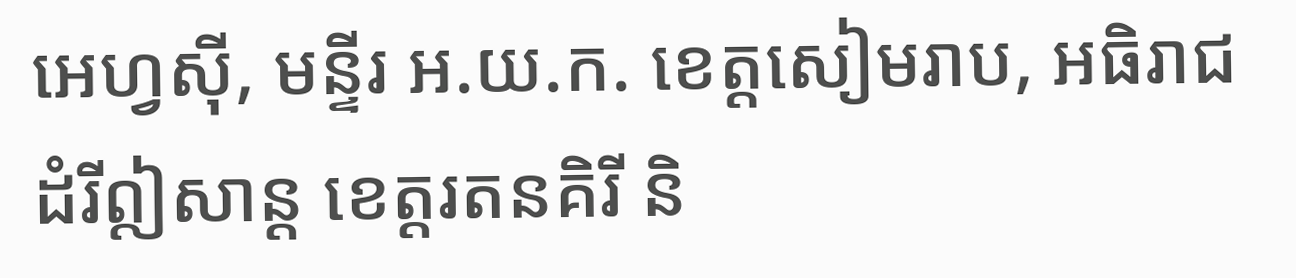អេហ្វស៊ី, មន្ទីរ អ.យ.ក. ខេត្តសៀមរាប, អធិរាជដំរីឦសាន្ដ ខេត្តរតនគិរី និ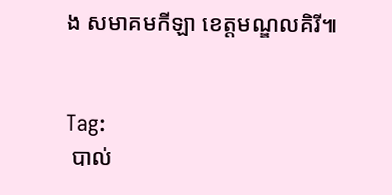ង សមាគមកីឡា ខេត្តមណ្ឌលគិរី៕


Tag:
 បាល់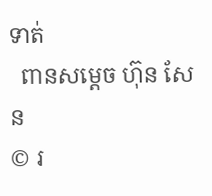ទាត់
  ពានសម្ដេច ហ៊ុន សែន
© រ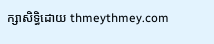ក្សាសិទ្ធិដោយ thmeythmey.com